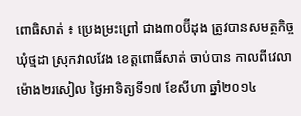ពោធិសាត់ ៖ ប្រេងម្រះព្រៅ ជាង៣០ប៊ីដុង ត្រូវបានសមត្ថកិច្ច ឃុំថ្មដា ស្រុកវាលវែង ខេត្តពោធិ៍សាត់ ចាប់បាន កាលពីវេលាម៉ោង២រសៀល ថ្ងៃអាទិត្យទី១៧ ខែសីហា ឆ្នាំ២០១៤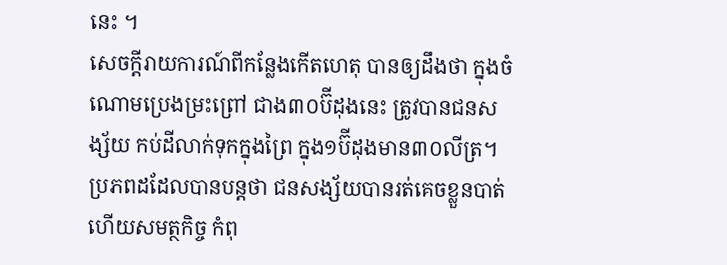នេះ ។
សេចក្ដីរាយការណ៍ពីកន្លែងកើតហេតុ បានឲ្យដឹងថា ក្នុងចំណោមប្រេងម្រះព្រៅ ជាង៣០ប៊ីដុងនេះ ត្រូវបានជនសង្ស័យ កប់ដីលាក់ទុកក្នុងព្រៃ ក្នុង១ប៊ីដុងមាន៣០លីត្រ។ ប្រភពដដែលបានបន្តថា ជនសង្ស័យបានរត់គេចខ្លួនបាត់ហើយសមត្ថកិច្ច កំពុ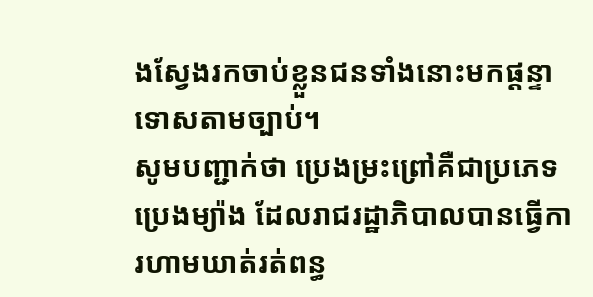ងស្វែងរកចាប់ខ្លួនជនទាំងនោះមកផ្តន្ទាទោសតាមច្បាប់។
សូមបញ្ជាក់ថា ប្រេងម្រះព្រៅគឺជាប្រភេទប្រេងម្យ៉ាង ដែលរាជរដ្ឋាភិបាលបានធ្វើការហាមឃាត់រត់ពន្ធ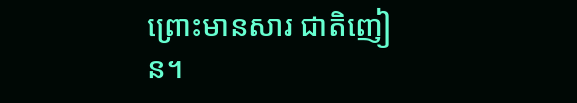ព្រោះមានសារ ជាតិញៀន។